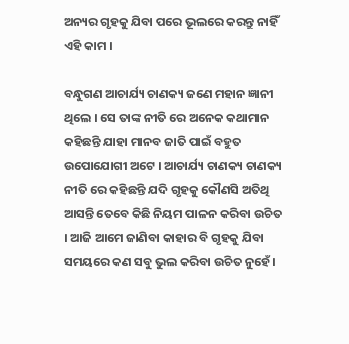ଅନ୍ୟର ଗୃହକୁ ଯିବା ପରେ ଭୂଲରେ କରନ୍ତୁ ନାହିଁ ଏହି କାମ ।

ବନ୍ଧୁଗଣ ଆଚାର୍ଯ୍ୟ ଚାଣକ୍ୟ ଜଣେ ମହାନ ଜ୍ଞାନୀ ଥିଲେ । ସେ ତାଙ୍କ ନୀତି ରେ ଅନେକ କଥାମାନ କହିଛନ୍ତି ଯାହା ମାନବ ଜାତି ପାଇଁ ବହୁତ ଉପୋଯୋଗୀ ଅଟେ । ଆଚାର୍ଯ୍ୟ ଚାଣକ୍ୟ ଚାଣକ୍ୟ ନୀତି ରେ କହିଛନ୍ତି ଯଦି ଗୃହକୁ କୌଣସି ଅତିଥି ଆସନ୍ତି ତେବେ କିଛି ନିୟମ ପାଳନ କରିବା ଉଚିତ । ଆଜି ଆମେ ଜାଣିବା କାହାର ବି ଗୃହକୁ ଯିବା ସମୟରେ କଣ ସବୁ ଭୁଲ କରିବା ଉଚିତ ନୁହେଁ ।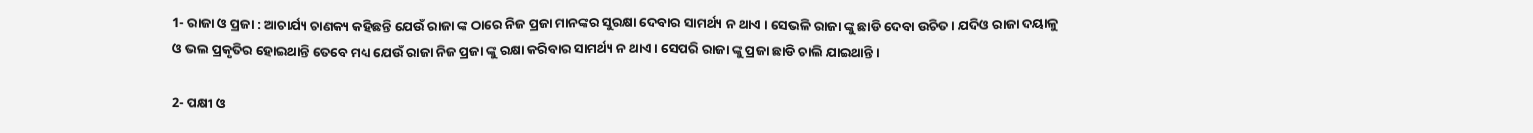1- ରାଜା ଓ ପ୍ରଜା : ଆଚାର୍ଯ୍ୟ ଚାଣକ୍ୟ କହିଛନ୍ତି ଯେଉଁ ରାଜା ଙ୍କ ଠାରେ ନିଜ ପ୍ରଜା ମାନଙ୍କର ସୁରକ୍ଷା ଦେବାର ସାମର୍ଥ୍ୟ ନ ଥାଏ । ସେଭଳି ରାଜା ଙ୍କୁ ଛାଡି ଦେବା ଉଚିତ । ଯଦିଓ ରାଜା ଦୟାଳୁ ଓ ଭଲ ପ୍ରକୃତିର ହୋଇଥାନ୍ତି ତେବେ ମଧ୍ୟ ଯେଉଁ ରାଜା ନିଜ ପ୍ରଜା ଙ୍କୁ ରକ୍ଷା କରିବାର ସାମର୍ଥ୍ୟ ନ ଥାଏ । ସେପରି ରାଜା ଙ୍କୁ ପ୍ରଜା ଛାଡି ଚାଲି ଯାଇଥାନ୍ତି ।

2- ପକ୍ଷୀ ଓ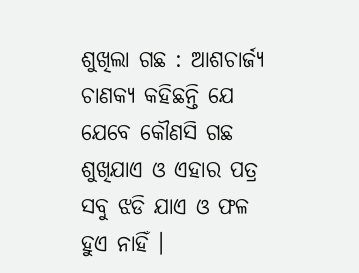ଶୁଖିଲା ଗଛ : ଆଶଚାର୍ଜ୍ୟ ଚାଣକ୍ୟ କହିଛନ୍ତି ଯେ ଯେବେ କୌଣସି ଗଛ ଶୁଖିଯାଏ ଓ ଏହାର ପତ୍ର ସବୁ ଝଡି ଯାଏ ଓ ଫଳ ହୁଏ ନାହିଁ ।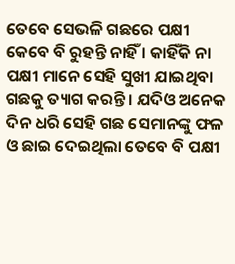ତେବେ ସେଭଳି ଗଛରେ ପକ୍ଷୀ କେବେ ବି ରୁହନ୍ତି ନାହିଁ । କାହିଁକି ନା ପକ୍ଷୀ ମାନେ ସେହି ସୁଖୀ ଯାଇଥିବା ଗଛକୁ ତ୍ୟାଗ କରନ୍ତି । ଯଦିଓ ଅନେକ ଦିନ ଧରି ସେହି ଗଛ ସେମାନଙ୍କୁ ଫଳ ଓ ଛାଇ ଦେଇଥିଲା ତେବେ ବି ପକ୍ଷୀ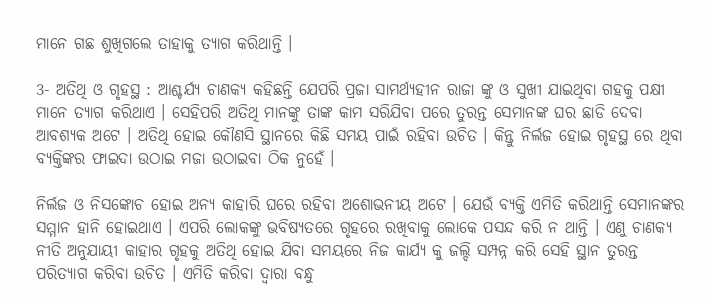ମାନେ ଗଛ ଶୁଖିଗଲେ ତାହାକୁ ତ୍ୟାଗ କରିଥାନ୍ତି ।

3- ଅତିଥି ଓ ଗୃହସ୍ଥ : ଆଶ୍ଚର୍ଯ୍ୟ ଚାଣକ୍ୟ କହିଛନ୍ତି ଯେପରି ପ୍ରଜା ସାମର୍ଥ୍ୟହୀନ ରାଜା ଙ୍କୁ ଓ ସୁଖୀ ଯାଇଥିବା ଗହକୁ ପକ୍ଷୀ ମାନେ ତ୍ୟାଗ କରିଥାଏ । ସେହିପରି ଅତିଥି ମାନଙ୍କୁ ତାଙ୍କ କାମ ସରିଯିବା ପରେ ତୁରନ୍ତ ସେମାନଙ୍କ ଘର ଛାଡି ଦେବା ଆବଶ୍ୟକ ଅଟେ । ଅତିଥି ହୋଇ କୌଣସି ସ୍ଥାନରେ କିଛି ସମୟ ପାଇଁ ରହିବା ଉଚିତ । କିନ୍ତୁ ନିର୍ଲଜ ହୋଇ ଗୃହସ୍ଥ ରେ ଥିବା ବ୍ୟକ୍ତିଙ୍କର ଫାଇଦା ଉଠାଇ ମଜା ଉଠାଇବା ଠିକ ନୁହେଁ ।

ନିର୍ଲଜ ଓ ନିସଙ୍କୋଚ ହୋଇ ଅନ୍ୟ କାହାରି ଘରେ ରହିବା ଅଶୋଭନୀୟ ଅଟେ । ଯେଉଁ ବ୍ୟକ୍ତି ଏମିତି କରିଥାନ୍ତି ସେମାନଙ୍କର ସମ୍ମାନ ହାନି ହୋଇଥାଏ । ଏପରି ଲୋକଙ୍କୁ ଭବିଷ୍ୟତରେ ଗୃହରେ ରଖିବାକୁ ଲୋକେ ପସନ୍ଦ କରି ନ ଥାନ୍ତି । ଏଣୁ ଚାଣକ୍ୟ ନୀତି ଅନୁଯାୟୀ କାହାର ଗୃହକୁ ଅତିଥି ହୋଇ ଯିବା ସମୟରେ ନିଜ କାର୍ଯ୍ୟ କୁ ଜଲ୍ଦି ସମ୍ପନ୍ନ କରି ସେହି ସ୍ଥାନ ତୁରନ୍ତ ପରିତ୍ୟାଗ କରିବା ଉଚିତ । ଏମିତି କରିବା ଦ୍ଵାରା ବନ୍ଧୁ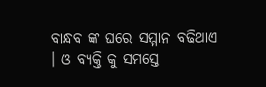ବାନ୍ଧବ ଙ୍କ ଘରେ ସମ୍ମାନ ବଢିଥାଏ । ଓ ବ୍ୟକ୍ତି କୁ ସମସ୍ତେ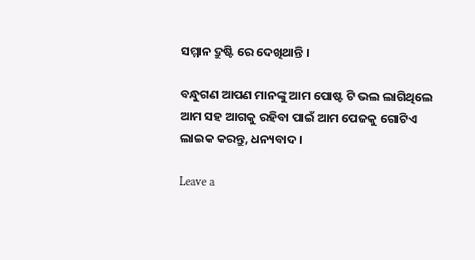ସମ୍ମାନ ଦ୍ରୁଷ୍ଟି ରେ ଦେଖିଥାନ୍ତି ।

ବନ୍ଧୁଗଣ ଆପଣ ମାନଙ୍କୁ ଆମ ପୋଷ୍ଟ ଟି ଭଲ ଲାଗିଥିଲେ ଆମ ସହ ଆଗକୁ ରହିବା ପାଇଁ ଆମ ପେଜକୁ ଗୋଟିଏ ଲାଇକ କରନ୍ତୁ, ଧନ୍ୟବାଦ ।

Leave a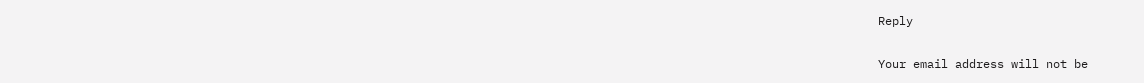Reply

Your email address will not be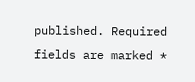published. Required fields are marked *